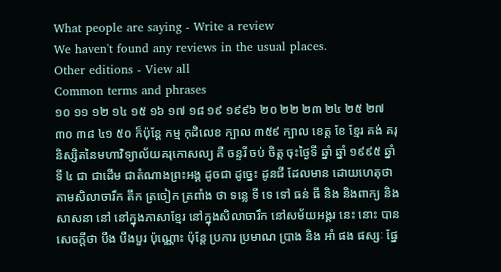What people are saying - Write a review
We haven't found any reviews in the usual places.
Other editions - View all
Common terms and phrases
១០ ១១ ១២ ១៤ ១៥ ១៦ ១៧ ១៨ ១៩ ១៩៩៦ ២០ ២២ ២៣ ២៤ ២៥ ២៧ ៣០ ៣៨ ៤១ ៥០ ក៏ប៉ុន្តែ កម្ម កុដិលេខ ក្បាល ៣៥៩ ក្បាល ខេត្ត ខែ ខ្មែរ គង់ គរុនិស្សិតនៃមហាវិទ្យាល័យគរុកោសល្យ គឺ ចន្ទរី ចប់ ចិត្ត ចុះថ្ងៃទី ឆ្នាំ ឆ្នាំ ១៩៩៥ ឆ្នាំទី ៤ ជា ជាដើម ជាតំណាងព្រះអង្គ ដូចជា ដូច្នេះ ដូនជី ដែលមាន ដោយហេតុថា តាមសិលាចារឹក តឹក ត្រចៀក ត្រពាំង ថា ទន្លេ ទី ទេ ទៅ ធន់ ធី និង និងពាក្យ និងសាសនា នៅ នៅក្នុងភាសាខ្មែរ នៅក្នុងសិលាចារឹក នៅសម័យអង្គរ នេះ នោះ បានសេចក្តីថា បឹង បឹងបួរ ប៉ុណ្ណោះ ប៉ុន្តែ ប្រការ ប្រមាណ ប្រាង និង អាំ ផង ផស្សៈ ផ្នែ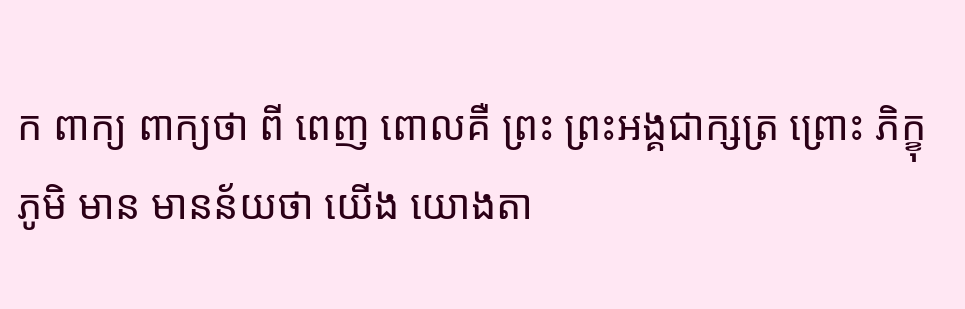ក ពាក្យ ពាក្យថា ពី ពេញ ពោលគឺ ព្រះ ព្រះអង្គជាក្សត្រ ព្រោះ ភិក្ខុ ភូមិ មាន មានន័យថា យើង យោងតា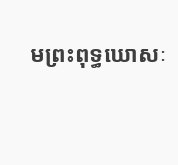មព្រះពុទ្ធឃោសៈ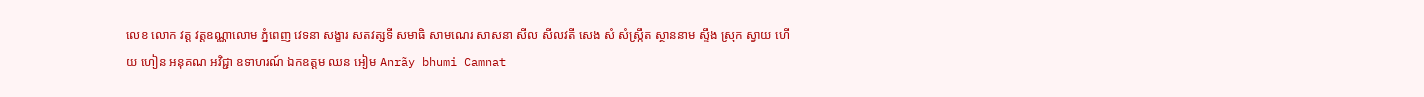លេខ លោក វត្ត វត្តឧណ្ណាលោម ភ្នំពេញ វេទនា សង្ខារ សតវត្សទី សមាធិ សាមណេរ សាសនា សីល សីលវតី សេង សំ សំស្រ្កឹត ស្ថាននាម ស្ទឹង ស្រុក ស្វាយ ហើយ ហៀន អនុគណ អវិជ្ជា ឧទាហរណ៍ ឯកឧត្តម ឈន អៀម Anrãy bhumi Camnat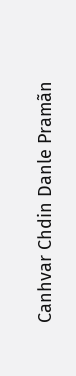Canhvar Chdin Danle Pramãn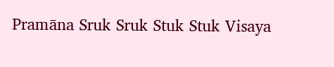Pramāna Sruk Sruk Stuk Stuk Visaya